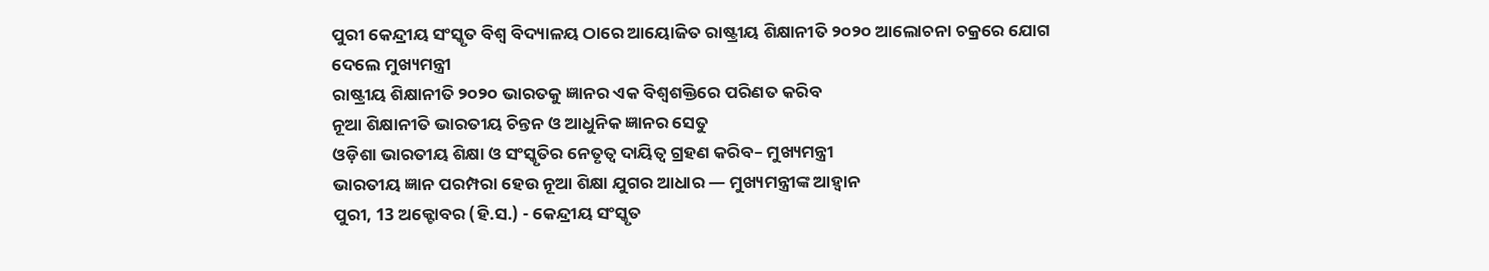ପୁରୀ କେନ୍ଦ୍ରୀୟ ସଂସ୍କୃତ ବିଶ୍ୱ ବିଦ୍ୟାଳୟ ଠାରେ ଆୟୋଜିତ ରାଷ୍ଟ୍ରୀୟ ଶିକ୍ଷାନୀତି ୨୦୨୦ ଆଲୋଚନା ଚକ୍ରରେ ଯୋଗ ଦେଲେ ମୁଖ୍ୟମନ୍ତ୍ରୀ
ରାଷ୍ଟ୍ରୀୟ ଶିକ୍ଷାନୀତି ୨୦୨୦ ଭାରତକୁ ଜ୍ଞାନର ଏକ ବିଶ୍ୱଶକ୍ତିରେ ପରିଣତ କରିବ
ନୂଆ ଶିକ୍ଷାନୀତି ଭାରତୀୟ ଚିନ୍ତନ ଓ ଆଧୁନିକ ଜ୍ଞାନର ସେତୁ
ଓଡ଼ିଶା ଭାରତୀୟ ଶିକ୍ଷା ଓ ସଂସ୍କୃତିର ନେତୃତ୍ୱ ଦାୟିତ୍ୱ ଗ୍ରହଣ କରିବ– ମୁଖ୍ୟମନ୍ତ୍ରୀ
ଭାରତୀୟ ଜ୍ଞାନ ପରମ୍ପରା ହେଉ ନୂଆ ଶିକ୍ଷା ଯୁଗର ଆଧାର — ମୁଖ୍ୟମନ୍ତ୍ରୀଙ୍କ ଆହ୍ୱାନ
ପୁରୀ, 13 ଅକ୍ଟୋବର (ହି.ସ.) - କେନ୍ଦ୍ରୀୟ ସଂସ୍କୃତ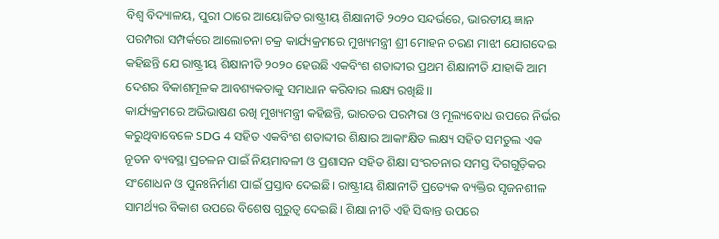ବିଶ୍ୱ ବିଦ୍ୟାଳୟ, ପୁରୀ ଠାରେ ଆୟୋଜିତ ରାଷ୍ଟ୍ରୀୟ ଶିକ୍ଷାନୀତି ୨୦୨୦ ସନ୍ଦର୍ଭରେ, ଭାରତୀୟ ଜ୍ଞାନ ପରମ୍ପରା ସମ୍ପର୍କରେ ଆଲୋଚନା ଚକ୍ର କାର୍ଯ୍ୟକ୍ରମରେ ମୁଖ୍ୟମନ୍ତ୍ରୀ ଶ୍ରୀ ମୋହନ ଚରଣ ମାଝୀ ଯୋଗଦେଇ କହିଛନ୍ତି ଯେ ରାଷ୍ଟ୍ରୀୟ ଶିକ୍ଷାନୀତି ୨୦୨୦ ହେଉଛି ଏକବିଂଶ ଶତାବ୍ଦୀର ପ୍ରଥମ ଶିକ୍ଷାନୀତି ଯାହାକି ଆମ ଦେଶର ବିକାଶମୂଳକ ଆବଶ୍ୟକତାକୁ ସମାଧାନ କରିବାର ଲକ୍ଷ୍ୟ ରଖିଛି।।
କାର୍ଯ୍ୟକ୍ରମରେ ଅଭିଭାଷଣ ରଖି ମୁଖ୍ୟମନ୍ତ୍ରୀ କହିଛନ୍ତି, ଭାରତର ପରମ୍ପରା ଓ ମୂଲ୍ୟବୋଧ ଉପରେ ନିର୍ଭର କରୁଥିବାବେଳେ SDG 4 ସହିତ ଏକବିଂଶ ଶତାବ୍ଦୀର ଶିକ୍ଷାର ଆକାଂକ୍ଷିତ ଲକ୍ଷ୍ୟ ସହିତ ସମତୁଲ ଏକ ନୂତନ ବ୍ୟବସ୍ଥା ପ୍ରଚଳନ ପାଇଁ ନିୟମାବଳୀ ଓ ପ୍ରଶାସନ ସହିତ ଶିକ୍ଷା ସଂରଚନାର ସମସ୍ତ ଦିଗଗୁଡ଼ିକର ସଂଶୋଧନ ଓ ପୁନଃନିର୍ମାଣ ପାଇଁ ପ୍ରସ୍ତାବ ଦେଇଛି। ରାଷ୍ଟ୍ରୀୟ ଶିକ୍ଷାନୀତି ପ୍ରତ୍ୟେକ ବ୍ୟକ୍ତିର ସୃଜନଶୀଳ ସାମର୍ଥ୍ୟର ବିକାଶ ଉପରେ ବିଶେଷ ଗୁରୁତ୍ୱ ଦେଇଛି। ଶିକ୍ଷା ନୀତି ଏହି ସିଦ୍ଧାନ୍ତ ଉପରେ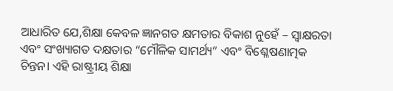ଆଧାରିତ ଯେ,ଶିକ୍ଷା କେବଳ ଜ୍ଞାନଗତ କ୍ଷମତାର ବିକାଶ ନୁହେଁ – ସ୍ୱାକ୍ଷରତା ଏବଂ ସଂଖ୍ୟାଗତ ଦକ୍ଷତାର “ମୌଳିକ ସାମର୍ଥ୍ୟ” ଏବଂ ବିଶ୍ଳେଷଣାତ୍ମକ ଚିନ୍ତନ। ଏହି ରାଷ୍ଟ୍ରୀୟ ଶିକ୍ଷା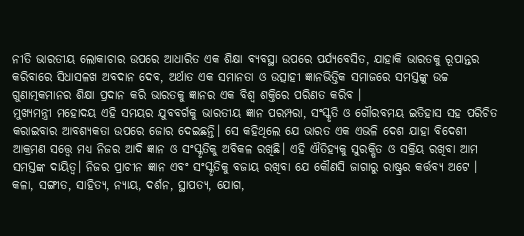ନୀତି ଭାରତୀୟ ଲୋକାଚାର ଉପରେ ଆଧାରିତ ଏକ ଶିକ୍ଷା ବ୍ୟବସ୍ଥା ଉପରେ ପର୍ଯ୍ୟବେସିତ, ଯାହାକି ଭାରତକୁ ରୂପାନ୍ତର କରିବାରେ ସିଧାସଳଖ ଅବଦାନ ଦେବ, ଅର୍ଥାତ ଏକ ସମାନତା ଓ ଉତ୍ସାହୀ ଜ୍ଞାନଭିତ୍ତିକ ସମାଜରେ ସମସ୍ତଙ୍କୁ ଉଚ୍ଚ ଗୁଣାତ୍ମକମାନର ଶିକ୍ଷା ପ୍ରଦାନ କରି ଭାରତକୁ ଜ୍ଞାନର ଏକ ବିଶ୍ୱ ଶକ୍ତିରେ ପରିଣତ କରିବ ।
ମୁଖ୍ୟମନ୍ତ୍ରୀ ମହୋଦୟ ଏହି ସମୟର ଯୁବବର୍ଗକୁ ଭାରତୀୟ ଜ୍ଞାନ ପରମ୍ପରା, ସଂସ୍କୃତି ଓ ଗୌରବମୟ ଇତିହାସ ସହ ପରିଚିତ କରାଇବାର ଆବଶ୍ୟକତା ଉପରେ ଜୋର ଦେଇଛନ୍ତି। ସେ କହିଥିଲେ ଯେ ଭାରତ ଏକ ଏଭଳି ଦେଶ ଯାହା ବିଦେଶୀ ଆକ୍ରମଣ ସତ୍ତ୍ୱେ ମଧ୍ୟ ନିଜର ଆଦି ଜ୍ଞାନ ଓ ସଂସ୍କୃତିକୁ ଅବିକଳ ରଖିଛି। ଏହି ଐତିହ୍ୟକୁ ସୁରକ୍ଷିତ ଓ ସକ୍ରିୟ ରଖିବା ଆମ ସମସ୍ତଙ୍କ ଦାୟିତ୍ୱ। ନିଜର ପ୍ରାଚୀନ ଜ୍ଞାନ ଏବଂ ସଂସ୍କୃତିକୁ ବଜାୟ ରଖିବା ଯେ କୌଣସି ଜାଗାରୁ ରାଷ୍ଟ୍ରର କର୍ତ୍ତବ୍ୟ ଅଟେ । କଳା, ସଙ୍ଗୀତ, ସାହିତ୍ୟ, ନ୍ୟାୟ, ଦର୍ଶନ, ସ୍ଥାପତ୍ୟ, ଯୋଗ,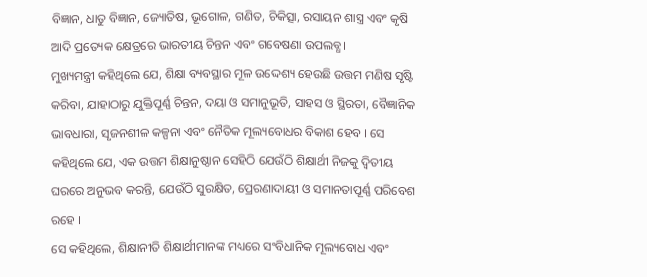ବିଜ୍ଞାନ, ଧାତୁ ବିଜ୍ଞାନ, ଜ୍ୟୋତିଷ, ଭୂଗୋଳ, ଗଣିତ, ଚିକିତ୍ସା, ରସାୟନ ଶାସ୍ତ୍ର ଏବଂ କୃଷି ଆଦି ପ୍ରତ୍ୟେକ କ୍ଷେତ୍ରରେ ଭାରତୀୟ ଚିନ୍ତନ ଏବଂ ଗବେଷଣା ଉପଲବ୍ଧ।
ମୁଖ୍ୟମନ୍ତ୍ରୀ କହିଥିଲେ ଯେ, ଶିକ୍ଷା ବ୍ୟବସ୍ଥାର ମୂଳ ଉଦ୍ଦେଶ୍ୟ ହେଉଛି ଉତ୍ତମ ମଣିଷ ସୃଷ୍ଟି କରିବା, ଯାହାଠାରୁ ଯୁକ୍ତିପୂର୍ଣ୍ଣ ଚିନ୍ତନ, ଦୟା ଓ ସମାନୁଭୂତି, ସାହସ ଓ ସ୍ଥିରତା, ବୈଜ୍ଞାନିକ ଭାବଧାରା, ସୃଜନଶୀଳ କଳ୍ପନା ଏବଂ ନୈତିକ ମୂଲ୍ୟବୋଧର ବିକାଶ ହେବ । ସେ କହିଥିଲେ ଯେ, ଏକ ଉତ୍ତମ ଶିକ୍ଷାନୁଷ୍ଠାନ ସେହିଠି ଯେଉଁଠି ଶିକ୍ଷାର୍ଥୀ ନିଜକୁ ଦ୍ୱିତୀୟ ଘରରେ ଅନୁଭବ କରନ୍ତି, ଯେଉଁଠି ସୁରକ୍ଷିତ, ପ୍ରେରଣାଦାୟୀ ଓ ସମାନତାପୂର୍ଣ୍ଣ ପରିବେଶ ରହେ ।
ସେ କହିଥିଲେ, ଶିକ୍ଷାନୀତି ଶିକ୍ଷାର୍ଥୀମାନଙ୍କ ମଧ୍ୟରେ ସଂବିଧାନିକ ମୂଲ୍ୟବୋଧ ଏବଂ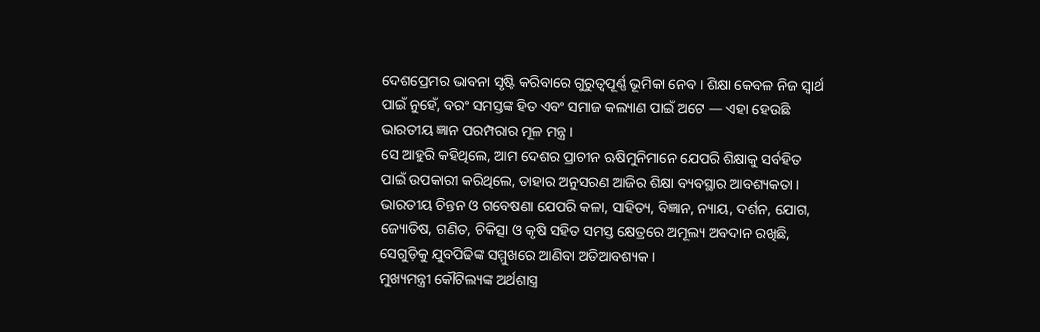ଦେଶପ୍ରେମର ଭାବନା ସୃଷ୍ଟି କରିବାରେ ଗୁରୁତ୍ୱପୂର୍ଣ୍ଣ ଭୂମିକା ନେବ । ଶିକ୍ଷା କେବଳ ନିଜ ସ୍ୱାର୍ଥ ପାଇଁ ନୁହେଁ, ବରଂ ସମସ୍ତଙ୍କ ହିତ ଏବଂ ସମାଜ କଲ୍ୟାଣ ପାଇଁ ଅଟେ — ଏହା ହେଉଛି ଭାରତୀୟ ଜ୍ଞାନ ପରମ୍ପରାର ମୂଳ ମନ୍ତ୍ର ।
ସେ ଆହୁରି କହିଥିଲେ, ଆମ ଦେଶର ପ୍ରାଚୀନ ଋଷିମୁନିମାନେ ଯେପରି ଶିକ୍ଷାକୁ ସର୍ବହିତ ପାଇଁ ଉପକାରୀ କରିଥିଲେ, ତାହାର ଅନୁସରଣ ଆଜିର ଶିକ୍ଷା ବ୍ୟବସ୍ଥାର ଆବଶ୍ୟକତା । ଭାରତୀୟ ଚିନ୍ତନ ଓ ଗବେଷଣା ଯେପରି କଳା, ସାହିତ୍ୟ, ବିଜ୍ଞାନ, ନ୍ୟାୟ, ଦର୍ଶନ, ଯୋଗ, ଜ୍ୟୋତିଷ, ଗଣିତ, ଚିକିତ୍ସା ଓ କୃଷି ସହିତ ସମସ୍ତ କ୍ଷେତ୍ରରେ ଅମୂଲ୍ୟ ଅବଦାନ ରଖିଛି, ସେଗୁଡ଼ିକୁ ଯୁବପିଢିଙ୍କ ସମ୍ମୁଖରେ ଆଣିବା ଅତିଆବଶ୍ୟକ ।
ମୁଖ୍ୟମନ୍ତ୍ରୀ କୌଟିଲ୍ୟଙ୍କ ଅର୍ଥଶାସ୍ତ୍ର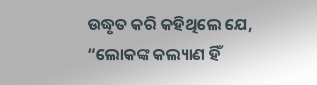ଉଦ୍ଧୃତ କରି କହିଥିଲେ ଯେ, “ଲୋକଙ୍କ କଲ୍ୟାଣ ହିଁ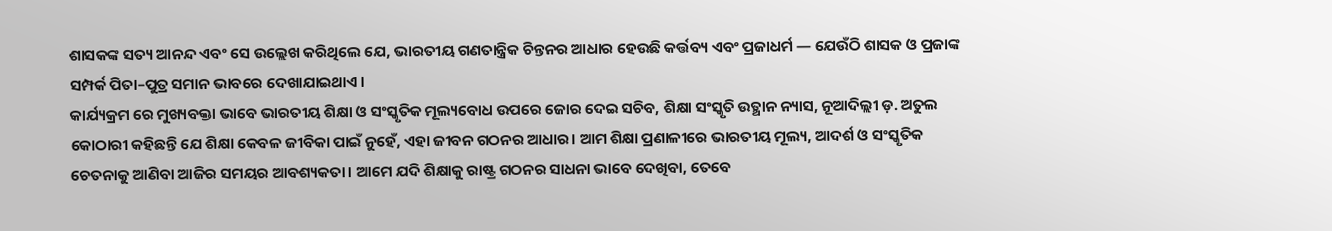ଶାସକଙ୍କ ସତ୍ୟ ଆନନ୍ଦ ଏବଂ ସେ ଉଲ୍ଲେଖ କରିଥିଲେ ଯେ, ଭାରତୀୟ ଗଣତାନ୍ତ୍ରିକ ଚିନ୍ତନର ଆଧାର ହେଉଛି କର୍ତ୍ତବ୍ୟ ଏବଂ ପ୍ରଜାଧର୍ମ — ଯେଉଁଠି ଶାସକ ଓ ପ୍ରଜାଙ୍କ ସମ୍ପର୍କ ପିତା–ପୁତ୍ର ସମାନ ଭାବରେ ଦେଖାଯାଇଥାଏ ।
କାର୍ଯ୍ୟକ୍ରମ ରେ ମୁଖ୍ୟବକ୍ତା ଭାବେ ଭାରତୀୟ ଶିକ୍ଷା ଓ ସଂସ୍କୃତିକ ମୂଲ୍ୟବୋଧ ଉପରେ ଜୋର ଦେଇ ସଚିବ, ଶିକ୍ଷା ସଂସ୍କୃତି ଉତ୍ଥାନ ନ୍ୟାସ, ନୂଆଦିଲ୍ଲୀ ଡ଼. ଅତୁଲ କୋଠାରୀ କହିଛନ୍ତି ଯେ ଶିକ୍ଷା କେବଳ ଜୀବିକା ପାଇଁ ନୁହେଁ, ଏହା ଜୀବନ ଗଠନର ଆଧାର। ଆମ ଶିକ୍ଷା ପ୍ରଣାଳୀରେ ଭାରତୀୟ ମୂଲ୍ୟ, ଆଦର୍ଶ ଓ ସଂସ୍କୃତିକ ଚେତନାକୁ ଆଣିବା ଆଜିର ସମୟର ଆବଶ୍ୟକତା। ଆମେ ଯଦି ଶିକ୍ଷାକୁ ରାଷ୍ଟ୍ର ଗଠନର ସାଧନା ଭାବେ ଦେଖିବା, ତେବେ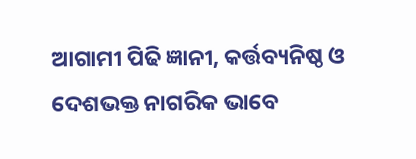ଆଗାମୀ ପିଢି ଜ୍ଞାନୀ, କର୍ତ୍ତବ୍ୟନିଷ୍ଠ ଓ ଦେଶଭକ୍ତ ନାଗରିକ ଭାବେ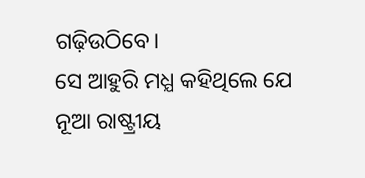ଗଢ଼ିଉଠିବେ।
ସେ ଆହୁରି ମଧ୍ଯ କହିଥିଲେ ଯେ ନୂଆ ରାଷ୍ଟ୍ରୀୟ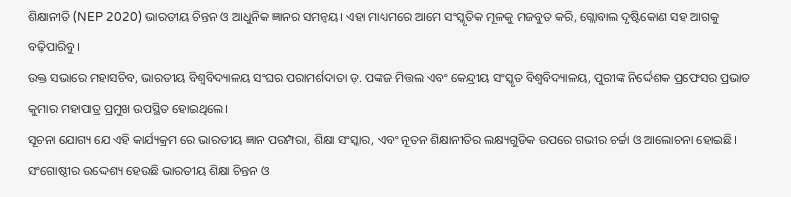ଶିକ୍ଷାନୀତି (NEP 2020) ଭାରତୀୟ ଚିନ୍ତନ ଓ ଆଧୁନିକ ଜ୍ଞାନର ସମନ୍ୱୟ। ଏହା ମାଧ୍ୟମରେ ଆମେ ସଂସ୍କୃତିକ ମୂଳକୁ ମଜବୁତ କରି, ଗ୍ଲୋବାଲ ଦୃଷ୍ଟିକୋଣ ସହ ଆଗକୁ ବଢ଼ିପାରିବୁ।
ଉକ୍ତ ସଭାରେ ମହାସଚିବ, ଭାରତୀୟ ବିଶ୍ୱବିଦ୍ୟାଳୟ ସଂଘର ପରାମର୍ଶଦାତା ଡ଼. ପଙ୍କଜ ମିତ୍ତଲ ଏବଂ କେନ୍ଦ୍ରୀୟ ସଂସ୍କୃତ ବିଶ୍ୱବିଦ୍ୟାଳୟ, ପୁରୀଙ୍କ ନିର୍ଦ୍ଦେଶକ ପ୍ରଫେସର ପ୍ରଭାତ କୁମାର ମହାପାତ୍ର ପ୍ରମୁଖ ଉପସ୍ଥିତ ହୋଇଥିଲେ।
ସୂଚନା ଯୋଗ୍ୟ ଯେ ଏହି କାର୍ଯ୍ୟକ୍ରମ ରେ ଭାରତୀୟ ଜ୍ଞାନ ପରମ୍ପରା, ଶିକ୍ଷା ସଂସ୍କାର, ଏବଂ ନୂତନ ଶିକ୍ଷାନୀତିର ଲକ୍ଷ୍ୟଗୁଡିକ ଉପରେ ଗଭୀର ଚର୍ଚ୍ଚା ଓ ଆଲୋଚନା ହୋଇଛି। ସଂଗୋଷ୍ଠୀର ଉଦ୍ଦେଶ୍ୟ ହେଉଛି ଭାରତୀୟ ଶିକ୍ଷା ଚିନ୍ତନ ଓ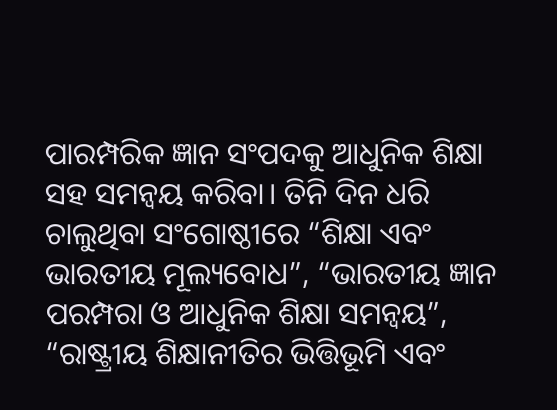ପାରମ୍ପରିକ ଜ୍ଞାନ ସଂପଦକୁ ଆଧୁନିକ ଶିକ୍ଷା ସହ ସମନ୍ୱୟ କରିବା। ତିନି ଦିନ ଧରି ଚାଲୁଥିବା ସଂଗୋଷ୍ଠୀରେ “ଶିକ୍ଷା ଏବଂ ଭାରତୀୟ ମୂଲ୍ୟବୋଧ”, “ଭାରତୀୟ ଜ୍ଞାନ ପରମ୍ପରା ଓ ଆଧୁନିକ ଶିକ୍ଷା ସମନ୍ୱୟ”, “ରାଷ୍ଟ୍ରୀୟ ଶିକ୍ଷାନୀତିର ଭିତ୍ତିଭୂମି ଏବଂ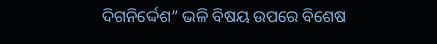ଦିଗନିର୍ଦ୍ଦେଶ” ଭଳି ବିଷୟ ଉପରେ ବିଶେଷ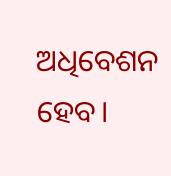ଅଧିବେଶନ ହେବ।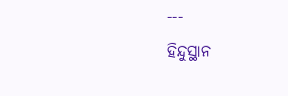---
ହିନ୍ଦୁସ୍ଥାନ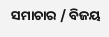ସମାଚାର / ବିଜୟ